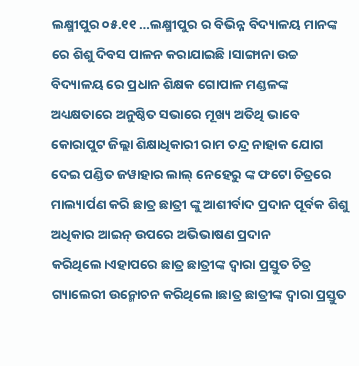ଲକ୍ଷ୍ମୀପୁର ୦୫.୧୧ …ଲକ୍ଷ୍ମୀପୁର ର ବିଭିନ୍ନ ବିଦ୍ୟାଳୟ ମାନଙ୍କ ରେ ଶିଶୁ ଦିବସ ପାଳନ କରାଯାଇଛି।ସାଙ୍ଗାନା ଉଚ୍ଚ ବିଦ୍ୟାଳୟ ରେ ପ୍ରଧାନ ଶିକ୍ଷକ ଗୋପାଳ ମଣ୍ଡଳଙ୍କ ଅଧ୍ୟକ୍ଷତାରେ ଅନୁଷ୍ଠିତ ସଭାରେ ମୂଖ୍ୟ ଅତିଥି ଭାବେ କୋରାପୁଟ ଜିଲ୍ଲା ଶିକ୍ଷାଧିକାରୀ ରାମ ଚନ୍ଦ୍ର ନାହାକ ଯୋଗ ଦେଇ ପଣ୍ଡିତ ଜୱାହାର ଲାଲ୍ ନେହେରୁ ଙ୍କ ଫଟୋ ଚିତ୍ରରେ ମାଲ୍ୟାର୍ପଣ କରି ଛାତ୍ର ଛାତ୍ରୀ ଙ୍କୁ ଆଶୀର୍ବାଦ ପ୍ରଦାନ ପୂର୍ବକ ଶିଶୁ ଅଧିକାର ଆଇନ୍ ଉପରେ ଅଭିଭାଷଣ ପ୍ରଦାନ କରିଥିଲେ।ଏହାପରେ ଛାତ୍ର ଛାତ୍ରୀଙ୍କ ଦ୍ଵାରା ପ୍ରସ୍ତୁତ ଚିତ୍ର ଗ୍ୟାଲେରୀ ଉନ୍ମୋଚନ କରିଥିଲେ।ଛାତ୍ର ଛାତ୍ରୀଙ୍କ ଦ୍ଵାରା ପ୍ରସ୍ତୁତ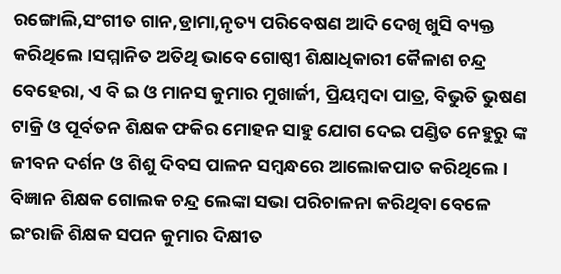ରଙ୍ଗୋଲି,ସଂଗୀତ ଗାନ,ଡ୍ରାମା,ନୃତ୍ୟ ପରିବେଷଣ ଆଦି ଦେଖି ଖୁସି ବ୍ୟକ୍ତ କରିଥିଲେ।ସମ୍ମାନିତ ଅତିଥି ଭାବେ ଗୋଷ୍ଠୀ ଶିକ୍ଷାଧିକାରୀ କୈଳାଶ ଚନ୍ଦ୍ର ବେହେରା, ଏ ବି ଇ ଓ ମାନସ କୁମାର ମୁଖାର୍ଜୀ, ପ୍ରିୟମ୍ବଦା ପାତ୍ର, ବିଭୁତି ଭୁଷଣ ଟାକ୍ରି ଓ ପୂର୍ବତନ ଶିକ୍ଷକ ଫକିର ମୋହନ ସାହୁ ଯୋଗ ଦେଇ ପଣ୍ଡିତ ନେହୁରୁ ଙ୍କ ଜୀବନ ଦର୍ଶନ ଓ ଶିଶୁ ଦିବସ ପାଳନ ସମ୍ବନ୍ଧରେ ଆଲୋକପାତ କରିଥିଲେ। ବିଜ୍ଞାନ ଶିକ୍ଷକ ଗୋଲକ ଚନ୍ଦ୍ର ଲେଙ୍କା ସଭା ପରିଚାଳନା କରିଥିବା ବେଳେ ଇଂରାଜି ଶିକ୍ଷକ ସପନ କୁମାର ଦିକ୍ଷୀତ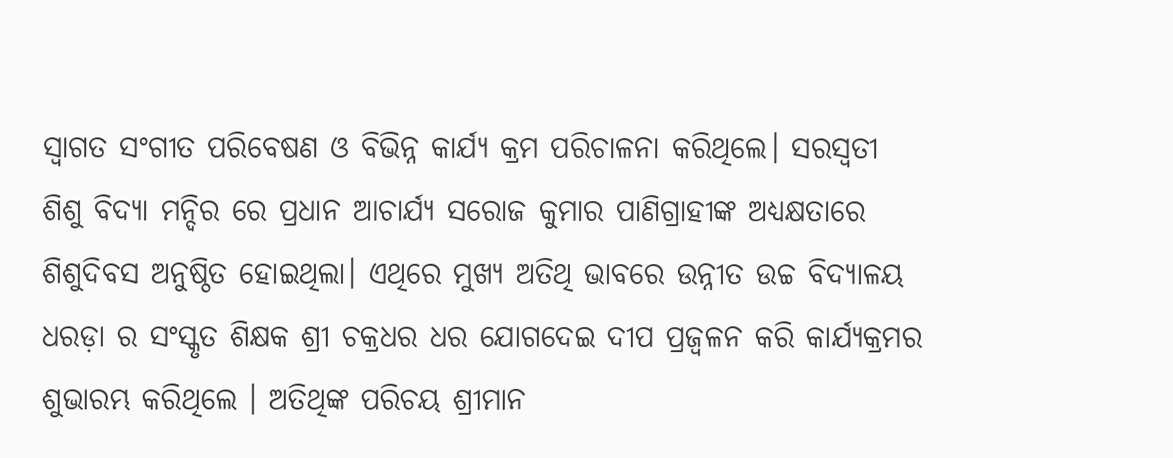ସ୍ବାଗତ ସଂଗୀତ ପରିବେଷଣ ଓ ବିଭିନ୍ନ କାର୍ଯ୍ୟ କ୍ରମ ପରିଚାଳନା କରିଥିଲେ। ସରସ୍ୱତୀ ଶିଶୁ ବିଦ୍ୟା ମନ୍ଦିର ରେ ପ୍ରଧାନ ଆଚାର୍ଯ୍ୟ ସରୋଜ କୁମାର ପାଣିଗ୍ରାହୀଙ୍କ ଅଧ୍ୟକ୍ଷତାରେ ଶିଶୁଦିବସ ଅନୁଷ୍ଠିତ ହୋଇଥିଲା। ଏଥିରେ ମୁଖ୍ୟ ଅତିଥି ଭାବରେ ଉନ୍ନୀତ ଉଚ୍ଚ ବିଦ୍ୟାଳୟ ଧରଡ଼ା ର ସଂସ୍କୃତ ଶିକ୍ଷକ ଶ୍ରୀ ଚକ୍ରଧର ଧର ଯୋଗଦେଇ ଦୀପ ପ୍ରଜ୍ବଳନ କରି କାର୍ଯ୍ୟକ୍ରମର ଶୁଭାରମ୍ଭ କରିଥିଲେ । ଅତିଥିଙ୍କ ପରିଚୟ ଶ୍ରୀମାନ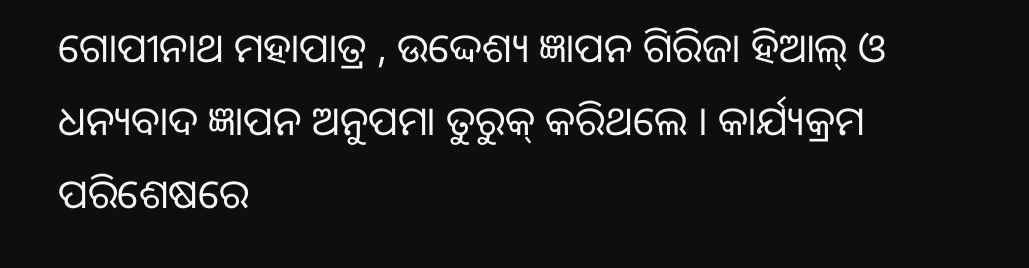ଗୋପୀନାଥ ମହାପାତ୍ର , ଉଦ୍ଦେଶ୍ୟ ଜ୍ଞାପନ ଗିରିଜା ହିଆଲ୍ ଓ ଧନ୍ୟବାଦ ଜ୍ଞାପନ ଅନୁପମା ତୁରୁକ୍ କରିଥଲେ । କାର୍ଯ୍ୟକ୍ରମ ପରିଶେଷରେ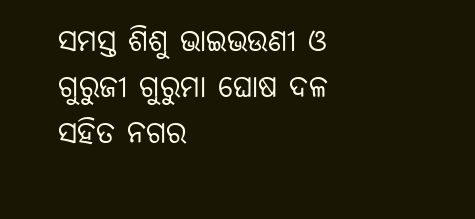ସମସ୍ତ ଶିଶୁ ଭାଇଭଉଣୀ ଓ ଗୁରୁଜୀ ଗୁରୁମା ଘୋଷ ଦଳ ସହିତ ନଗର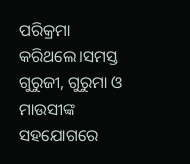ପରିକ୍ରମା କରିଥଲେ।ସମସ୍ତ ଗୁରୁଜୀ, ଗୁରୁମା ଓ ମାଉସୀଙ୍କ ସହଯୋଗରେ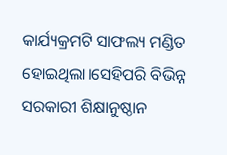କାର୍ଯ୍ୟକ୍ରମଟି ସାଫଲ୍ୟ ମଣ୍ଡିତ ହୋଇଥିଲା।ସେହିପରି ବିଭିନ୍ନ ସରକାରୀ ଶିକ୍ଷାନୁଷ୍ଠାନ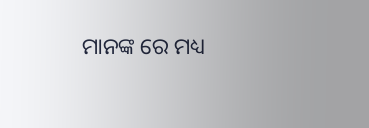ମାନଙ୍କ ରେ ମଧ୍ୟ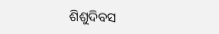ଶିଶୁଦିବସ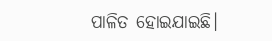ପାଳିତ ହୋଇଯାଇଛି।